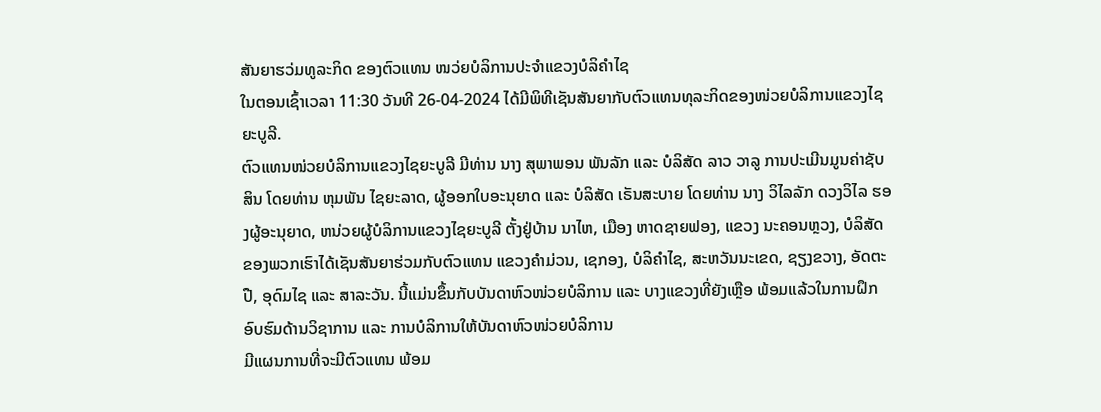ສັນຍາຮວ່ມທູລະກິດ ຂອງຕົວແທນ ໜວ່ຍບໍລິການປະຈຳແຂວງບໍລິຄຳໄຊ
ໃນຕອນເຊົ້າເວລາ 11:30 ວັນທີ 26-04-2024 ໄດ້ມີພິທີເຊັນສັນຍາກັບຕົວແທນທຸລະກິດຂອງໜ່ວຍບໍລິການແຂວງໄຊຍະບູລີ.
ຕົວແທນໜ່ວຍບໍລິການແຂວງໄຊຍະບູລີ ມີທ່ານ ນາງ ສຸພາພອນ ພັນລັກ ແລະ ບໍລິສັດ ລາວ ວາລູ ການປະເມີນມູນຄ່າຊັບສິນ ໂດຍທ່ານ ຫຸມພັນ ໄຊຍະລາດ, ຜູ້ອອກໃບອະນຸຍາດ ແລະ ບໍລິສັດ ເຣັນສະບາຍ ໂດຍທ່ານ ນາງ ວິໄລລັກ ດວງວິໄລ ຮອງຜູ້ອະນຸຍາດ, ຫນ່ວຍຜູ້ບໍລິການແຂວງໄຊຍະບູລີ ຕັ້ງຢູ່ບ້ານ ນາໄຫ, ເມືອງ ຫາດຊາຍຟອງ, ແຂວງ ນະຄອນຫຼວງ, ບໍລິສັດຂອງພວກເຮົາໄດ້ເຊັນສັນຍາຮ່ວມກັບຕົວແທນ ແຂວງຄໍາມ່ວນ, ເຊກອງ, ບໍລິຄໍາໄຊ, ສະຫວັນນະເຂດ, ຊຽງຂວາງ, ອັດຕະປື, ອຸດົມໄຊ ແລະ ສາລະວັນ. ນີ້ແມ່ນຂຶ້ນກັບບັນດາຫົວໜ່ວຍບໍລິການ ແລະ ບາງແຂວງທີ່ຍັງເຫຼືອ ພ້ອມແລ້ວໃນການຝຶກອົບຮົມດ້ານວິຊາການ ແລະ ການບໍລິການໃຫ້ບັນດາຫົວໜ່ວຍບໍລິການ
ມີແຜນການທີ່ຈະມີຕົວແທນ ພ້ອມ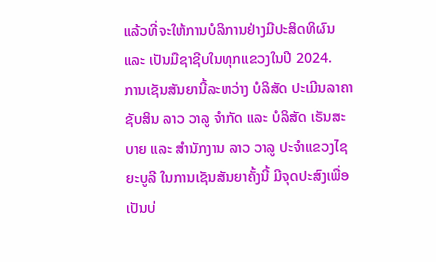ແລ້ວທີ່ຈະໃຫ້ການບໍລິການຢ່າງມີປະສິດທິຜົນ ແລະ ເປັນມືຊາຊີບໃນທຸກແຂວງໃນປີ 2024.
ການເຊັນສັນຍານີ້ລະຫວ່າງ ບໍລິສັດ ປະເມີນລາຄາຊັບສິນ ລາວ ວາລູ ຈຳກັດ ແລະ ບໍລິສັດ ເຣັນສະບາຍ ແລະ ສຳນັກງານ ລາວ ວາລູ ປະຈຳແຂວງໄຊຍະບູລີ ໃນການເຊັນສັນຍາຄັ້ງນີ້ ມີຈຸດປະສົງເພື່ອເປັນບ່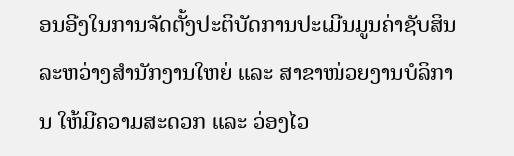ອນອີງໃນການຈັດຕັ້ງປະຕິບັດການປະເມີນມູນຄ່າຊັບສິນລະຫວ່າງສຳນັກງານໃຫຍ່ ແລະ ສາຂາໜ່ວຍງານບໍລິການ ໃຫ້ມີຄວາມສະດວກ ແລະ ວ່ອງໄວ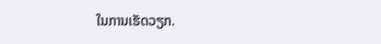ໃນການເຮັດວຽກ.